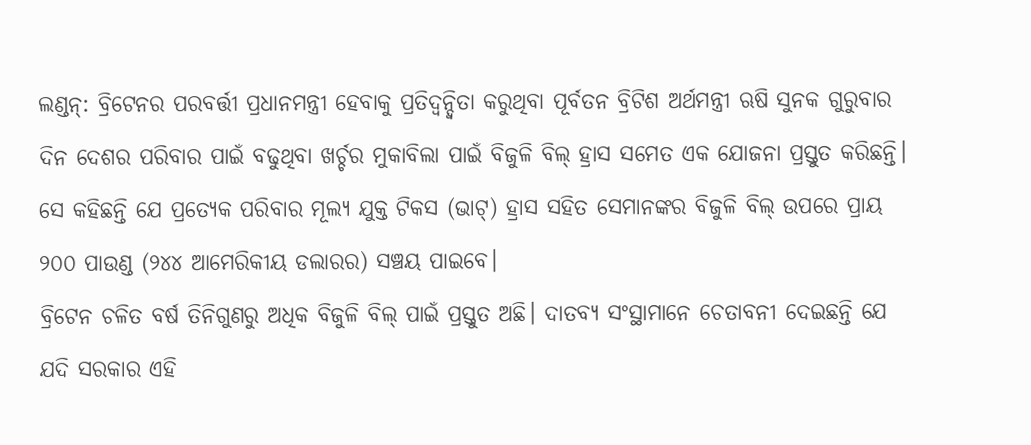ଲଣ୍ଡନ୍: ବ୍ରିଟେନର ପରବର୍ତ୍ତୀ ପ୍ରଧାନମନ୍ତ୍ରୀ ହେବାକୁ ପ୍ରତିଦ୍ୱନ୍ଦ୍ୱିତା କରୁଥିବା ପୂର୍ବତନ ବ୍ରିଟିଶ ଅର୍ଥମନ୍ତ୍ରୀ ଋଷି ସୁନକ ଗୁରୁବାର ଦିନ ଦେଶର ପରିବାର ପାଇଁ ବଢୁଥିବା ଖର୍ଚ୍ଚର ମୁକାବିଲା ପାଇଁ ବିଜୁଳି ବିଲ୍ ହ୍ରାସ ସମେତ ଏକ ଯୋଜନା ପ୍ରସ୍ତୁତ କରିଛନ୍ତି।
ସେ କହିଛନ୍ତି ଯେ ପ୍ରତ୍ୟେକ ପରିବାର ମୂଲ୍ୟ ଯୁକ୍ତ ଟିକସ (ଭାଟ୍) ହ୍ରାସ ସହିତ ସେମାନଙ୍କର ବିଜୁଳି ବିଲ୍ ଉପରେ ପ୍ରାୟ ୨୦୦ ପାଉଣ୍ଡ (୨୪୪ ଆମେରିକୀୟ ଡଲାରର) ସଞ୍ଚୟ ପାଇବେ।
ବ୍ରିଟେନ ଚଳିତ ବର୍ଷ ତିନିଗୁଣରୁ ଅଧିକ ବିଜୁଳି ବିଲ୍ ପାଇଁ ପ୍ରସ୍ତୁତ ଅଛି। ଦାତବ୍ୟ ସଂସ୍ଥାମାନେ ଚେତାବନୀ ଦେଇଛନ୍ତି ଯେ ଯଦି ସରକାର ଏହି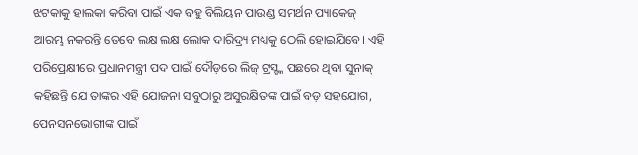ଝଟକାକୁ ହାଲକା କରିବା ପାଇଁ ଏକ ବହୁ ବିଲିୟନ ପାଉଣ୍ଡ ସମର୍ଥନ ପ୍ୟାକେଜ୍ ଆରମ୍ଭ ନକରନ୍ତି ତେବେ ଲକ୍ଷ ଲକ୍ଷ ଲୋକ ଦାରିଦ୍ର୍ୟ ମଧ୍ୟକୁ ଠେଲି ହୋଇଯିବେ। ଏହି ପରିପ୍ରେକ୍ଷୀରେ ପ୍ରଧାନମନ୍ତ୍ରୀ ପଦ ପାଇଁ ଦୌଡ଼ରେ ଲିଜ୍ ଟ୍ରସ୍ଙ୍କ ପଛରେ ଥିବା ସୁନାକ୍ କହିଛନ୍ତି ଯେ ତାଙ୍କର ଏହି ଯୋଜନା ସବୁଠାରୁ ଅସୁରକ୍ଷିତଙ୍କ ପାଇଁ ବଡ଼ ସହଯୋଗ, ପେନସନଭୋଗୀଙ୍କ ପାଇଁ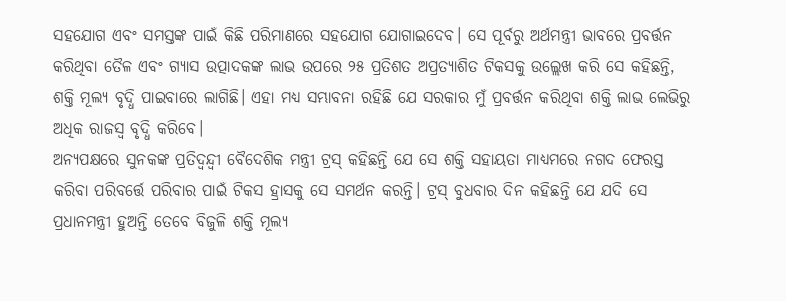ସହଯୋଗ ଏବଂ ସମସ୍ତଙ୍କ ପାଇଁ କିଛି ପରିମାଣରେ ସହଯୋଗ ଯୋଗାଇଦେବ। ସେ ପୂର୍ବରୁ ଅର୍ଥମନ୍ତ୍ରୀ ଭାବରେ ପ୍ରବର୍ତ୍ତନ କରିଥିବା ତୈଳ ଏବଂ ଗ୍ୟାସ ଉତ୍ପାଦକଙ୍କ ଲାଭ ଉପରେ ୨୫ ପ୍ରତିଶତ ଅପ୍ରତ୍ୟାଶିତ ଟିକସକୁ ଉଲ୍ଲେଖ କରି ସେ କହିଛନ୍ତି, ଶକ୍ତି ମୂଲ୍ୟ ବୃଦ୍ଧି ପାଇବାରେ ଲାଗିଛି। ଏହା ମଧ୍ୟ ସମ୍ଭାବନା ରହିଛି ଯେ ସରକାର ମୁଁ ପ୍ରବର୍ତ୍ତନ କରିଥିବା ଶକ୍ତି ଲାଭ ଲେଭିରୁ ଅଧିକ ରାଜସ୍ୱ ବୃଦ୍ଧି କରିବେ।
ଅନ୍ୟପକ୍ଷରେ ସୁନକଙ୍କ ପ୍ରତିଦ୍ୱନ୍ଦ୍ୱୀ ବୈଦେଶିକ ମନ୍ତ୍ରୀ ଟ୍ରସ୍ କହିଛନ୍ତି ଯେ ସେ ଶକ୍ତି ସହାୟତା ମାଧ୍ୟମରେ ନଗଦ ଫେରସ୍ତ କରିବା ପରିବର୍ତ୍ତେ ପରିବାର ପାଇଁ ଟିକସ ହ୍ରାସକୁ ସେ ସମର୍ଥନ କରନ୍ତି। ଟ୍ରସ୍ ବୁଧବାର ଦିନ କହିଛନ୍ତି ଯେ ଯଦି ସେ ପ୍ରଧାନମନ୍ତ୍ରୀ ହୁଅନ୍ତି ତେବେ ବିଜୁଳି ଶକ୍ତି ମୂଲ୍ୟ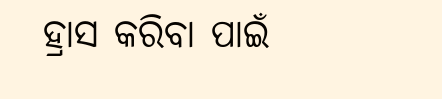ହ୍ରାସ କରିବା ପାଇଁ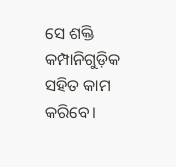ସେ ଶକ୍ତି କମ୍ପାନିଗୁଡ଼ିକ ସହିତ କାମ କରିବେ।